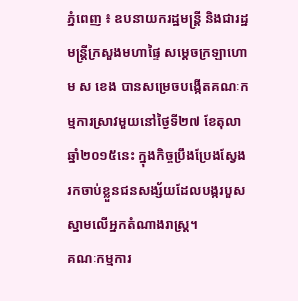ភ្នំពេញ ៖ ឧបនាយករដ្ឋមន្រ្តី និងជារដ្ឋមន្រ្តីក្រសួងមហាផ្ទៃ សម្តេចក្រឡាហោម ស ខេង បានសម្រេចបង្កើតគណៈកម្មការស្រាវមួយនៅថ្ងៃទី២៧ ខែតុលា ឆ្នាំ២០១៥នេះ ក្នុងកិច្ចប្រឹងប្រែងស្វែងរកចាប់ខ្លួនជនសង្ស័យដែលបង្ករបួសស្នាមលើអ្នកតំណាងរាស្រ្ត។
គណៈកម្មការ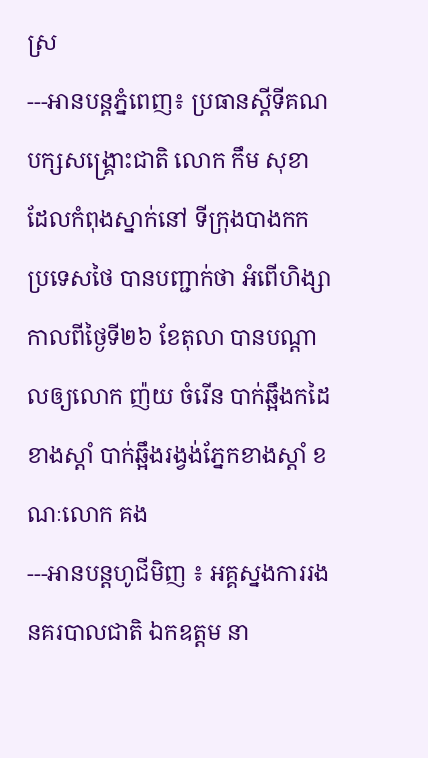ស្រ
---អានបន្តភ្នំពេញ៖ ប្រធានស្តីទីគណបក្សសង្គ្រោះជាតិ លោក កឹម សុខា ដែលកំពុងស្នាក់នៅ ទីក្រុងបាងកក ប្រទេសថៃ បានបញ្ជាក់ថា អំពើហិង្សាកាលពីថ្ងៃទី២៦ ខែតុលា បានបណ្តាលឲ្យលោក ញ៉យ ចំរើន បាក់ឆ្អឹងកដៃខាងស្ដាំ បាក់ឆ្អឹងរង្វង់ភ្នែកខាងស្ដាំ ខណៈលោក គង
---អានបន្តហូជីមិញ ៖ អគ្គស្នងការរងនគរបាលជាតិ ឯកឧត្តម នា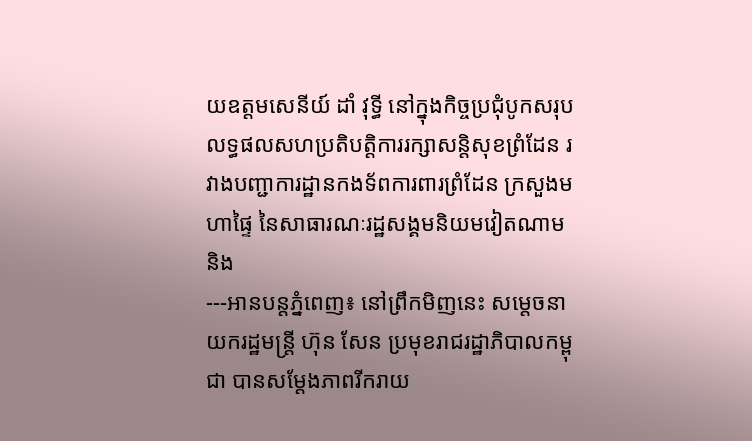យឧត្តមសេនីយ៍ ដាំ វុទ្ធី នៅក្នុងកិច្ចប្រជុំបូកសរុបលទ្ធផលសហប្រតិបត្តិការរក្សាសន្តិសុខព្រំដែន រវាងបញ្ជាការដ្ឋានកងទ័ពការពារព្រំដែន ក្រសួងមហាផ្ទៃ នៃសាធារណៈរដ្ឋសង្គមនិយមវៀតណាម និង
---អានបន្តភ្នំពេញ៖ នៅព្រឹកមិញនេះ សម្តេចនាយករដ្ឋមន្ត្រី ហ៊ុន សែន ប្រមុខរាជរដ្ឋាភិបាលកម្ពុជា បានសម្តែងភាពរីករាយ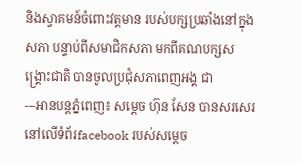និងស្វាគមន៍ចំពោះវត្តមាន របស់បក្សប្រឆាំងនៅក្នុងសភា បន្ទាប់ពីសមាជិកសភា មកពីគណបក្សសង្គ្រោះជាតិ បានចូលប្រជុំសភាពេញអង្គ ជា
---អានបន្តភ្នំពេញ៖ សម្ដេច ហ៊ុន សែន បានសរសេរនៅលើទំព័រfacebook របស់សម្ដេច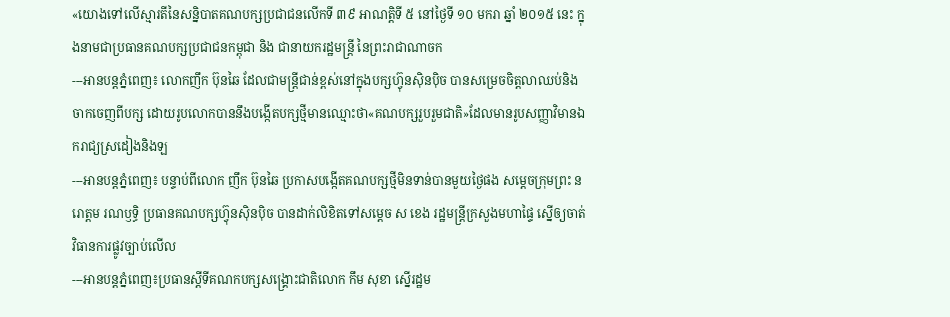«យោងទៅលើស្មារតីនៃសន្និបាតគណបក្សប្រជាជនលើកទី ៣៩ អាណត្តិទី ៥ នៅថ្ងៃទី ១០ មករា ឆ្នាំ ២០១៥ នេះ ក្នុងនាមជាប្រធានគណបក្សប្រជាជនកម្ពុជា និង ជានាយករដ្ឋមន្ត្រី នៃព្រះរាជាណាចក
---អានបន្តភ្នំពេញ៖ លោកញឹក ប៊ុនឆៃ ដែលជាមន្ត្រីជាន់ខ្ពស់នៅក្នុងបក្សហ្វ៊ុនស៊ិនប៉ិច បានសម្រេចចិត្តលាឈប់និងចាកចេញពីបក្ស ដោយរូបលោកបាននឹងបង្កើតបក្សថ្មីមានឈ្មោះថា«គណបក្សរួបរួមជាតិ»ដែលមានរូបសញ្ញាវិមានឯករាជ្យស្រដៀងនិងឡ
---អានបន្តភ្នំពេញ៖ បន្ទាប់ពីលោក ញឹក ប៊ុនឆៃ ប្រកាសបង្កើតគណបក្សថ្មីមិនទាន់បានមួយថ្ងៃផង សម្ដេចក្រុមព្រះ នរោត្តម រណឫទ្ធិ ប្រធានគណបក្សហ្វ៊ុនស៊ិនប៉ិច បានដាក់លិខិតទៅសម្ដេច ស ខេង រដ្ឋមន្ត្រីក្រសួងមហាផ្ទៃ ស្នើឲ្យចាត់វិធានការផ្លូវច្បាប់លើល
---អានបន្តភ្នំពេញ៖ប្រធានស្ដីទីគណកបក្សសង្គ្រោះជាតិលោក កឹម សុខា ស្នើរដ្ឋម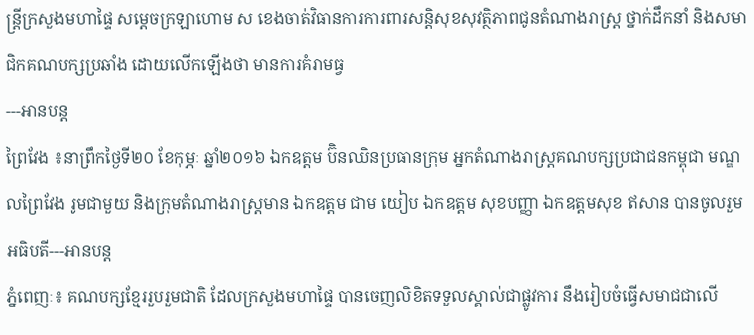ន្ត្រីក្រសួងមហាផ្ទៃ សម្តេចក្រឡាហោម ស ខេងចាត់វិធានការការពារសន្តិសុខសុវត្ថិភាពជូនតំណាងរាស្ត្រ ថ្នាក់ដឹកនាំ និងសមាជិកគណបក្សប្រឆាំង ដោយលើកឡើងថា មានការគំរាមធ្វ
---អានបន្ត
ព្រៃវែង ៖នាព្រឹកថ្ងៃទី២០ ខែកុម្ភៈ ឆ្នាំ២០១៦ ឯកឧត្តម ប៊ិនឈិនប្រធានក្រុម អ្នកតំណាងរាស្ត្រគណបក្សប្រជាជនកម្ពុជា មណ្ឌលព្រៃវែង រូមជាមួយ និងក្រុមតំណាងរាស្ត្រមាន ឯកឧត្តម ជាម យៀប ឯកឧត្តម សុខបញ្ញា ឯកឧត្តមសុខ ឥសាន បានចូលរួម អធិបតី---អានបន្ត
ភ្នំពេញៈ៖ គណបក្សខ្មែររួបរួមជាតិ ដែលក្រសួងមហាផ្ទៃ បានចេញលិខិតទទួលស្គាល់ជាផ្លូវការ នឹងរៀបចំធ្វើសមាជជាលើ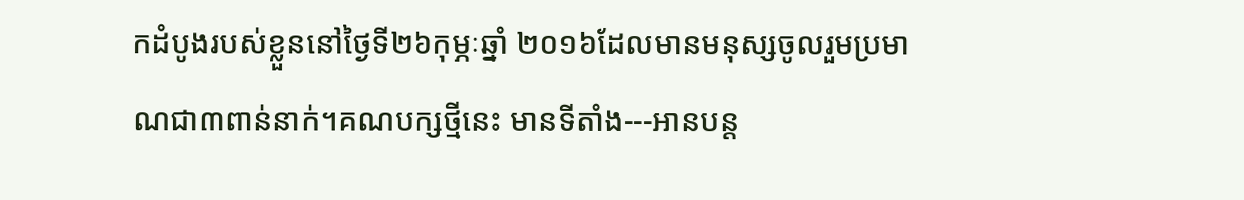កដំបូងរបស់ខ្លួននៅថ្ងៃទី២៦កុម្ភៈឆ្នាំ ២០១៦ដែលមានមនុស្សចូលរួមប្រមាណជា៣ពាន់នាក់។គណបក្សថ្មីនេះ មានទីតាំង---អានបន្ត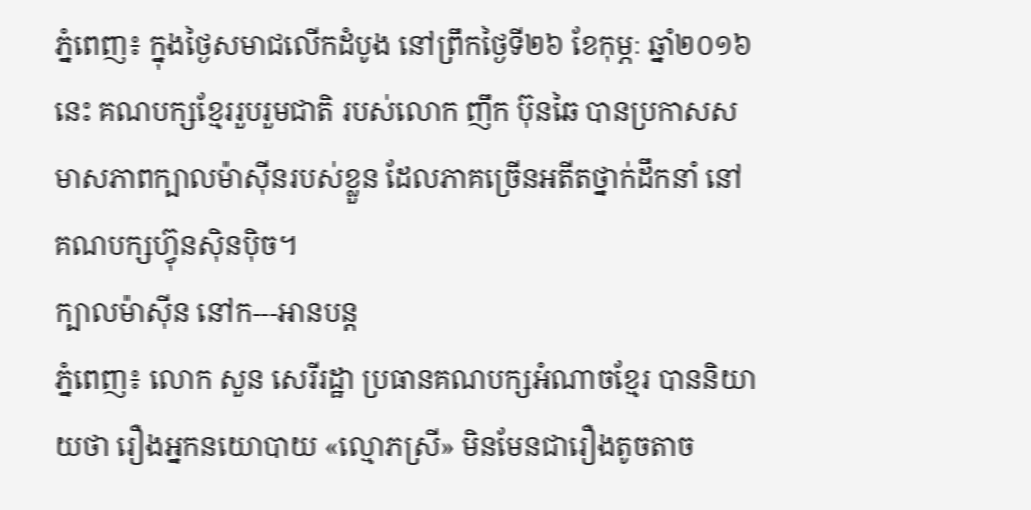ភ្នំពេញ៖ ក្នុងថ្ងៃសមាជលើកដំបូង នៅព្រឹកថ្ងៃទី២៦ ខែកុម្ភៈ ឆ្នាំ២០១៦នេះ គណបក្សខ្មែររួបរួមជាតិ របស់លោក ញឹក ប៊ុនឆៃ បានប្រកាសសមាសភាពក្បាលម៉ាស៊ីនរបស់ខ្លួន ដែលភាគច្រើនអតីតថ្នាក់ដឹកនាំ នៅគណបក្សហ្វ៊ុនស៊ិនប៉ិច។
ក្បាលម៉ាស៊ីន នៅក---អានបន្ត
ភ្នំពេញ៖ លោក សួន សេរីរដ្ឋា ប្រធានគណបក្សអំណាចខ្មែរ បាននិយាយថា រឿងអ្នកនយោបាយ «ល្មោភស្រី» មិនមែនជារឿងតូចតាច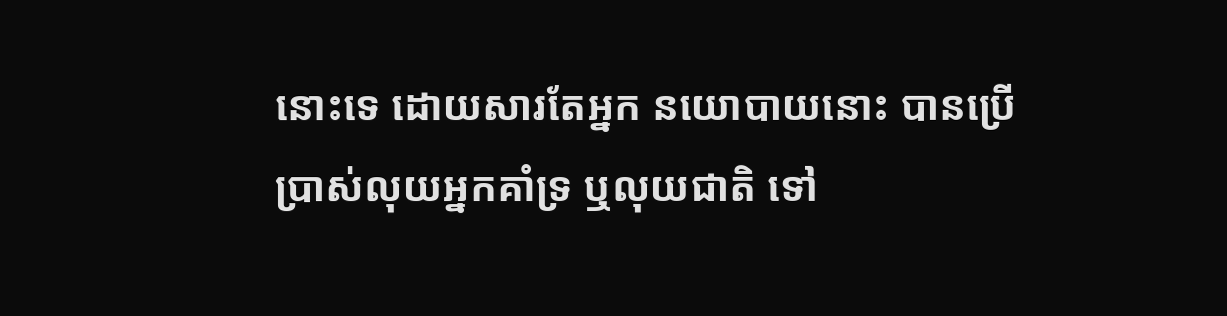នោះទេ ដោយសារតែអ្នក នយោបាយនោះ បានប្រើប្រាស់លុយអ្នកគាំទ្រ ឬលុយជាតិ ទៅ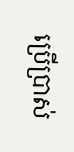ប្រើប្រាស់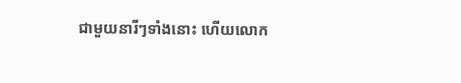ជាមួយនារីៗទាំងនោះ ហើយលោក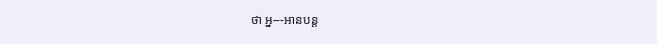ថា អ្ន---អានបន្ត